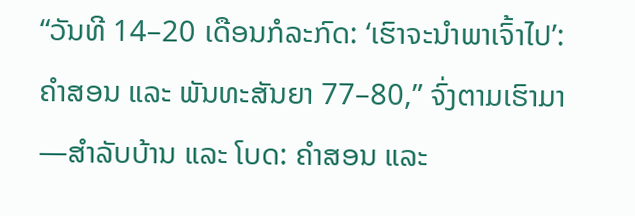“ວັນທີ 14–20 ເດືອນກໍລະກົດ: ‘ເຮົາຈະນຳພາເຈົ້າໄປ’: ຄຳສອນ ແລະ ພັນທະສັນຍາ 77–80,” ຈົ່ງຕາມເຮົາມາ—ສຳລັບບ້ານ ແລະ ໂບດ: ຄຳສອນ ແລະ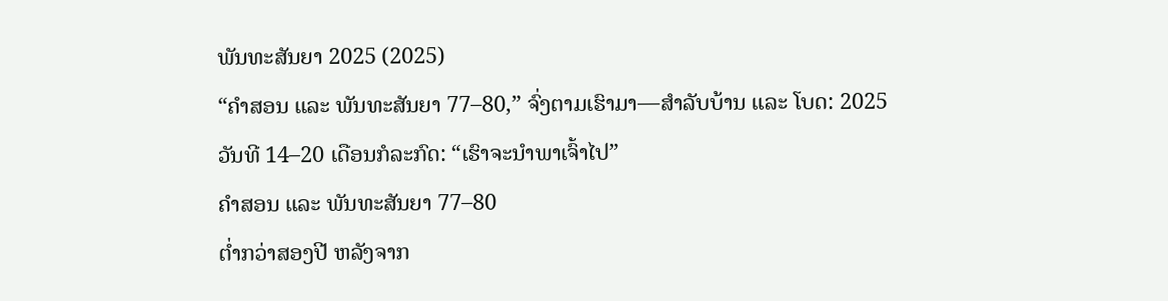ພັນທະສັນຍາ 2025 (2025)
“ຄຳສອນ ແລະ ພັນທະສັນຍາ 77–80,” ຈົ່ງຕາມເຮົາມາ—ສຳລັບບ້ານ ແລະ ໂບດ: 2025
ວັນທີ 14–20 ເດືອນກໍລະກົດ: “ເຮົາຈະນຳພາເຈົ້າໄປ”
ຄຳສອນ ແລະ ພັນທະສັນຍາ 77–80
ຕ່ຳກວ່າສອງປີ ຫລັງຈາກ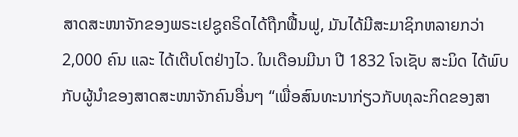ສາດສະໜາຈັກຂອງພຣະເຢຊູຄຣິດໄດ້ຖືກຟື້ນຟູ, ມັນໄດ້ມີສະມາຊິກຫລາຍກວ່າ 2,000 ຄົນ ແລະ ໄດ້ເຕີບໂຕຢ່າງໄວ. ໃນເດືອນມີນາ ປີ 1832 ໂຈເຊັບ ສະມິດ ໄດ້ພົບກັບຜູ້ນຳຂອງສາດສະໜາຈັກຄົນອື່ນໆ “ເພື່ອສົນທະນາກ່ຽວກັບທຸລະກິດຂອງສາ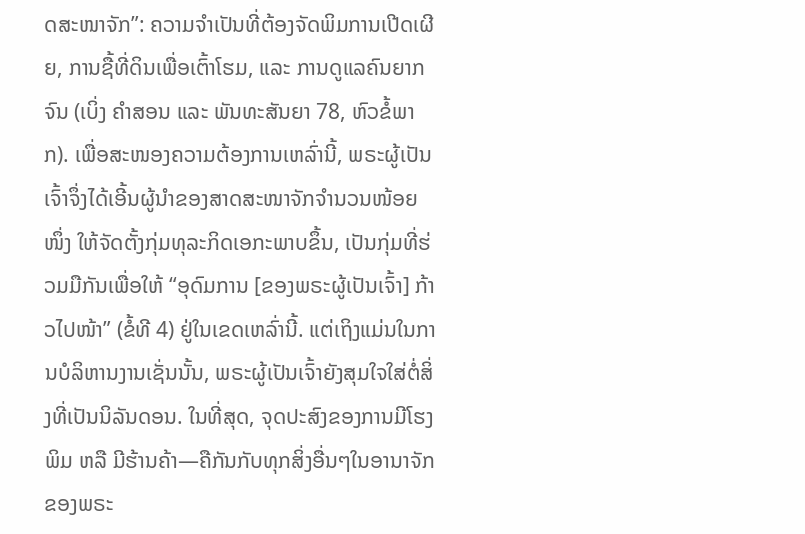ດສະໜາຈັກ”: ຄວາມຈຳເປັນທີ່ຕ້ອງຈັດພິມການເປີດເຜີຍ, ການຊື້ທີ່ດິນເພື່ອເຕົ້າໂຮມ, ແລະ ການດູແລຄົນຍາກຈົນ (ເບິ່ງ ຄຳສອນ ແລະ ພັນທະສັນຍາ 78, ຫົວຂໍ້ພາກ). ເພື່ອສະໜອງຄວາມຕ້ອງການເຫລົ່ານີ້, ພຣະຜູ້ເປັນເຈົ້າຈຶ່ງໄດ້ເອີ້ນຜູ້ນຳຂອງສາດສະໜາຈັກຈຳນວນໜ້ອຍໜຶ່ງ ໃຫ້ຈັດຕັ້ງກຸ່ມທຸລະກິດເອກະພາບຂຶ້ນ, ເປັນກຸ່ມທີ່ຮ່ວມມືກັນເພື່ອໃຫ້ “ອຸດົມການ [ຂອງພຣະຜູ້ເປັນເຈົ້າ] ກ້າວໄປໜ້າ” (ຂໍ້ທີ 4) ຢູ່ໃນເຂດເຫລົ່ານີ້. ແຕ່ເຖິງແມ່ນໃນການບໍລິຫານງານເຊັ່ນນັ້ນ, ພຣະຜູ້ເປັນເຈົ້າຍັງສຸມໃຈໃສ່ຕໍ່ສິ່ງທີ່ເປັນນິລັນດອນ. ໃນທີ່ສຸດ, ຈຸດປະສົງຂອງການມີໂຮງພິມ ຫລື ມີຮ້ານຄ້າ—ຄືກັນກັບທຸກສິ່ງອື່ນໆໃນອານາຈັກຂອງພຣະ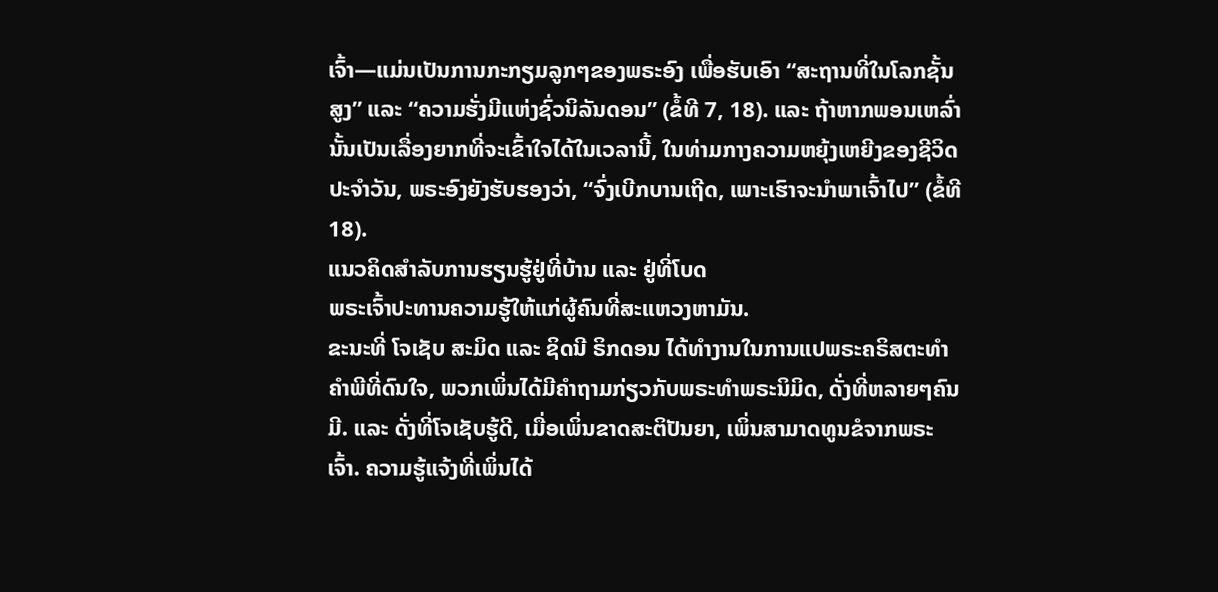ເຈົ້າ—ແມ່ນເປັນການກະກຽມລູກໆຂອງພຣະອົງ ເພື່ອຮັບເອົາ “ສະຖານທີ່ໃນໂລກຊັ້ນສູງ” ແລະ “ຄວາມຮັ່ງມີແຫ່ງຊົ່ວນິລັນດອນ” (ຂໍ້ທີ 7, 18). ແລະ ຖ້າຫາກພອນເຫລົ່ານັ້ນເປັນເລື່ອງຍາກທີ່ຈະເຂົ້າໃຈໄດ້ໃນເວລານີ້, ໃນທ່າມກາງຄວາມຫຍຸ້ງເຫຍີງຂອງຊີວິດປະຈຳວັນ, ພຣະອົງຍັງຮັບຮອງວ່າ, “ຈົ່ງເບີກບານເຖີດ, ເພາະເຮົາຈະນຳພາເຈົ້າໄປ” (ຂໍ້ທີ 18).
ແນວຄິດສຳລັບການຮຽນຮູ້ຢູ່ທີ່ບ້ານ ແລະ ຢູ່ທີ່ໂບດ
ພຣະເຈົ້າປະທານຄວາມຮູ້ໃຫ້ແກ່ຜູ້ຄົນທີ່ສະແຫວງຫາມັນ.
ຂະນະທີ່ ໂຈເຊັບ ສະມິດ ແລະ ຊິດນີ ຣິກດອນ ໄດ້ທຳງານໃນການແປພຣະຄຣິສຕະທຳຄຳພີທີ່ດົນໃຈ, ພວກເພິ່ນໄດ້ມີຄຳຖາມກ່ຽວກັບພຣະທຳພຣະນິມິດ, ດັ່ງທີ່ຫລາຍໆຄົນມີ. ແລະ ດັ່ງທີ່ໂຈເຊັບຮູ້ດີ, ເມື່ອເພິ່ນຂາດສະຕິປັນຍາ, ເພິ່ນສາມາດທູນຂໍຈາກພຣະເຈົ້າ. ຄວາມຮູ້ແຈ້ງທີ່ເພິ່ນໄດ້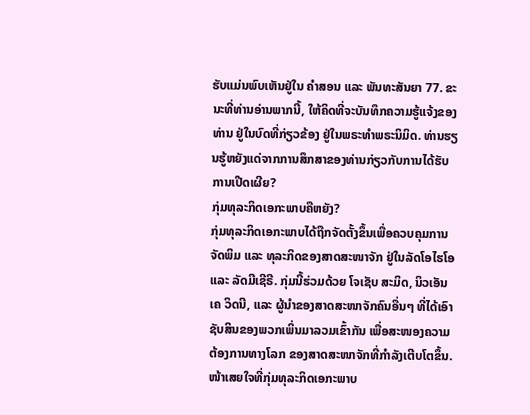ຮັບແມ່ນພົບເຫັນຢູ່ໃນ ຄຳສອນ ແລະ ພັນທະສັນຍາ 77. ຂະນະທີ່ທ່ານອ່ານພາກນີ້, ໃຫ້ຄິດທີ່ຈະບັນທຶກຄວາມຮູ້ແຈ້ງຂອງທ່ານ ຢູ່ໃນບົດທີ່ກ່ຽວຂ້ອງ ຢູ່ໃນພຣະທຳພຣະນິມິດ. ທ່ານຮຽນຮູ້ຫຍັງແດ່ຈາກການສຶກສາຂອງທ່ານກ່ຽວກັບການໄດ້ຮັບການເປີດເຜີຍ?
ກຸ່ມທຸລະກິດເອກະພາບຄືຫຍັງ?
ກຸ່ມທຸລະກິດເອກະພາບໄດ້ຖືກຈັດຕັ້ງຂຶ້ນເພື່ອຄວບຄຸມການຈັດພິມ ແລະ ທຸລະກິດຂອງສາດສະໜາຈັກ ຢູ່ໃນລັດໂອໄຮໂອ ແລະ ລັດມີເຊີຣີ. ກຸ່ມນີ້ຮ່ວມດ້ວຍ ໂຈເຊັບ ສະມິດ, ນິວເອັນ ເຄ ວິດນີ, ແລະ ຜູ້ນຳຂອງສາດສະໜາຈັກຄົນອື່ນໆ ທີ່ໄດ້ເອົາຊັບສິນຂອງພວກເພິ່ນມາລວມເຂົ້າກັນ ເພື່ອສະໜອງຄວາມຕ້ອງການທາງໂລກ ຂອງສາດສະໜາຈັກທີ່ກຳລັງເຕີບໂຕຂຶ້ນ. ໜ້າເສຍໃຈທີ່ກຸ່ມທຸລະກິດເອກະພາບ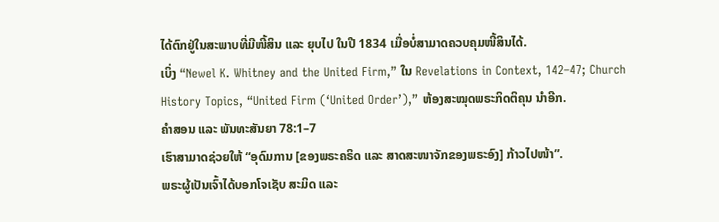ໄດ້ຕົກຢູ່ໃນສະພາບທີ່ມີໜີ້ສິນ ແລະ ຍຸບໄປ ໃນປີ 1834 ເມື່ອບໍ່ສາມາດຄວບຄຸມໜີ້ສິນໄດ້.
ເບິ່ງ “Newel K. Whitney and the United Firm,” ໃນ Revelations in Context, 142–47; Church History Topics, “United Firm (‘United Order’),” ຫ້ອງສະໝຸດພຣະກິດຕິຄຸນ ນຳອີກ.
ຄຳສອນ ແລະ ພັນທະສັນຍາ 78:1–7
ເຮົາສາມາດຊ່ວຍໃຫ້ “ອຸດົມການ [ຂອງພຣະຄຣິດ ແລະ ສາດສະໜາຈັກຂອງພຣະອົງ] ກ້າວໄປໜ້າ”.
ພຣະຜູ້ເປັນເຈົ້າໄດ້ບອກໂຈເຊັບ ສະມິດ ແລະ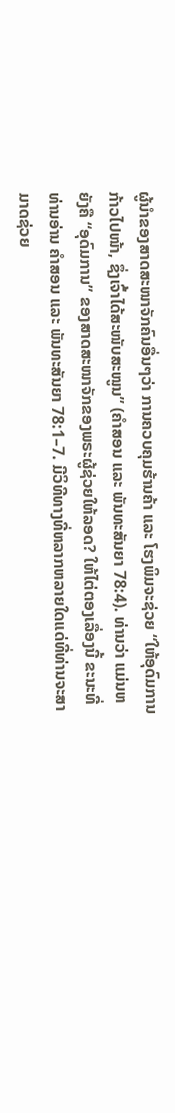ຜູ້ນຳຂອງສາດສະໜາຈັກຄົນອື່ນໆວ່າ ການຄວບຄຸມຮ້ານຄ້າ ແລະ ໂຮງພິມຈະຊ່ວຍ “ໃຫ້ອຸດົມການກ້າວໄປໜ້າ, ຊຶ່ງເຈົ້າໄດ້ສະໜັບສະໜູນ” (ຄຳສອນ ແລະ ພັນທະສັນຍາ 78:4). ທ່ານວ່າ ແມ່ນຫຍັງຄື “ອຸດົມການ” ຂອງສາດສະໜາຈັກຂອງພຣະຜູ້ຊ່ວຍໃຫ້ລອດ? ໃຫ້ໄຕ່ຕອງເລື່ອງນີ້ ຂະນະທີ່ທ່ານອ່ານ ຄຳສອນ ແລະ ພັນທະສັນຍາ 78:1–7. ມີວິທີທາງທີ່ຫລາກຫລາຍໃດແດ່ທີ່ທ່ານຈະສາມາດຊ່ວຍ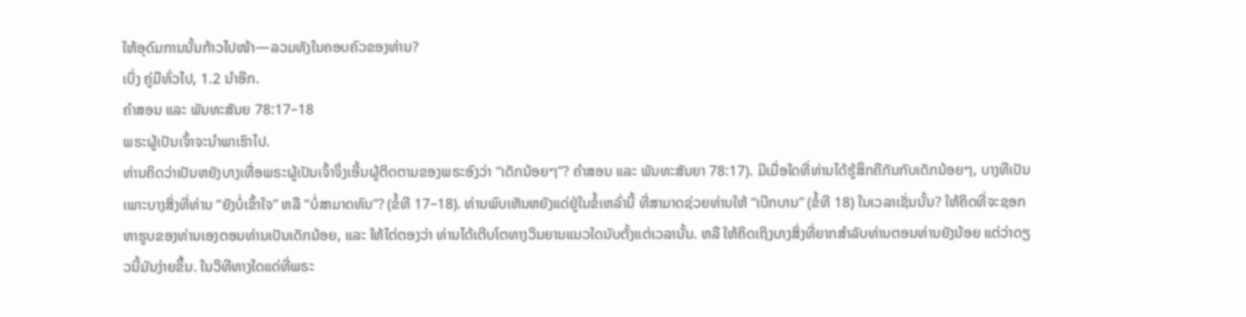ໃຫ້ອຸດົມການນັ້ນກ້າວໄປໜ້າ—ລວມທັງໃນຄອບຄົວຂອງທ່ານ?
ເບິ່ງ ຄູ່ມືທົ່ວໄປ, 1.2 ນຳອີກ.
ຄຳສອນ ແລະ ພັນທະສັນຍ 78:17–18
ພຣະຜູ້ເປັນເຈົ້າຈະນຳພາເຮົາໄປ.
ທ່ານຄິດວ່າເປັນຫຍັງບາງເທື່ອພຣະຜູ້ເປັນເຈົ້າຈຶ່ງເອີ້ນຜູ້ຕິດຕາມຂອງພຣະອົງວ່າ “ເດັກນ້ອຍໆ”? ຄຳສອນ ແລະ ພັນທະສັນຍາ 78:17). ມີເມື່ອໃດທີ່ທ່ານໄດ້ຮູ້ສຶກຄືກັນກັບເດັກນ້ອຍໆ, ບາງທີເປັນເພາະບາງສິ່ງທີ່ທ່ານ “ຍັງບໍ່ເຂົ້າໃຈ” ຫລື “ບໍ່ສາມາດທົນ”? (ຂໍ້ທີ 17–18). ທ່ານພົບເຫັນຫຍັງແດ່ຢູ່ໃນຂໍ້ເຫລົ່ານີ້ ທີ່ສາມາດຊ່ວຍທ່ານໃຫ້ “ເບີກບານ” (ຂໍ້ທີ 18) ໃນເວລາເຊັ່ນນັ້ນ? ໃຫ້ຄິດທີ່ຈະຊອກຫາຮູບຂອງທ່ານເອງຕອນທ່ານເປັນເດັກນ້ອຍ, ແລະ ໃຫ້ໄຕ່ຕອງວ່າ ທ່ານໄດ້ເຕີບໂຕທາງວິນຍານແນວໃດນັບຕັ້ງແຕ່ເວລານັ້ນ. ຫລື ໃຫ້ຄິດເຖິງບາງສິ່ງທີ່ຍາກສຳລັບທ່ານຕອນທ່ານຍັງນ້ອຍ ແຕ່ວ່າດຽວນີ້ມັນງ່າຍຂຶ້ນ. ໃນວິທີທາງໃດແດ່ທີ່ພຣະ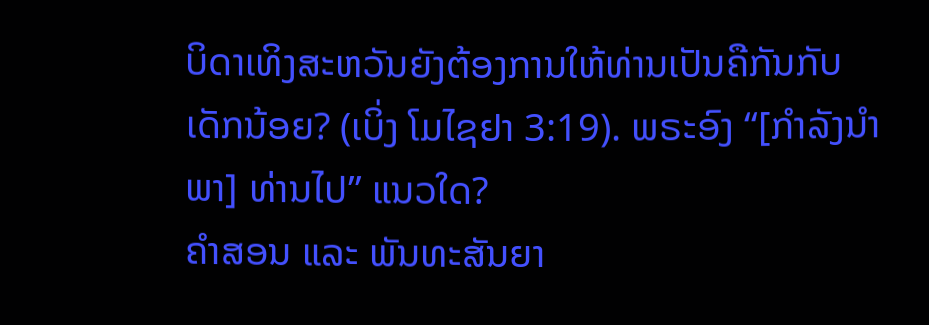ບິດາເທິງສະຫວັນຍັງຕ້ອງການໃຫ້ທ່ານເປັນຄືກັນກັບເດັກນ້ອຍ? (ເບິ່ງ ໂມໄຊຢາ 3:19). ພຣະອົງ “[ກຳລັງນຳພາ] ທ່ານໄປ” ແນວໃດ?
ຄຳສອນ ແລະ ພັນທະສັນຍາ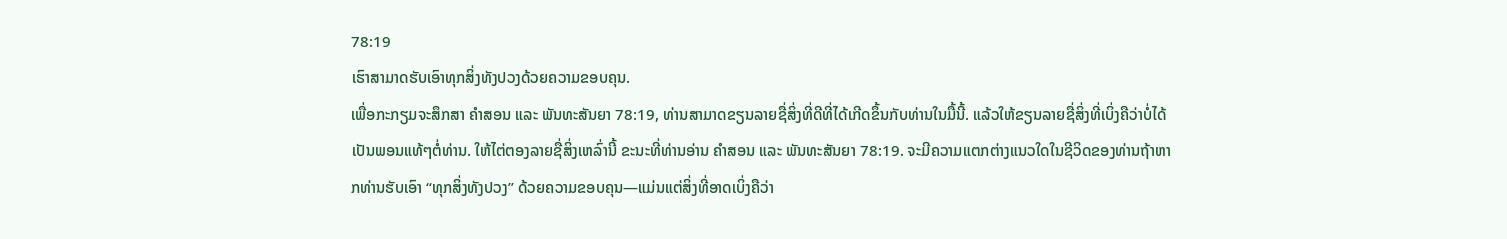78:19
ເຮົາສາມາດຮັບເອົາທຸກສິ່ງທັງປວງດ້ວຍຄວາມຂອບຄຸນ.
ເພື່ອກະກຽມຈະສຶກສາ ຄຳສອນ ແລະ ພັນທະສັນຍາ 78:19, ທ່ານສາມາດຂຽນລາຍຊື່ສິ່ງທີ່ດີທີ່ໄດ້ເກີດຂຶ້ນກັບທ່ານໃນມື້ນີ້. ແລ້ວໃຫ້ຂຽນລາຍຊື່ສິ່ງທີ່ເບິ່ງຄືວ່າບໍ່ໄດ້ເປັນພອນແທ້ໆຕໍ່ທ່ານ. ໃຫ້ໄຕ່ຕອງລາຍຊື່ສິ່ງເຫລົ່ານີ້ ຂະນະທີ່ທ່ານອ່ານ ຄຳສອນ ແລະ ພັນທະສັນຍາ 78:19. ຈະມີຄວາມແຕກຕ່າງແນວໃດໃນຊີວິດຂອງທ່ານຖ້າຫາກທ່ານຮັບເອົາ “ທຸກສິ່ງທັງປວງ” ດ້ວຍຄວາມຂອບຄຸນ—ແມ່ນແຕ່ສິ່ງທີ່ອາດເບິ່ງຄືວ່າ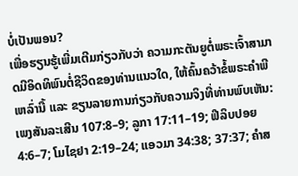ບໍ່ເປັນພອນ?
ເພື່ອຮຽນຮູ້ເພີ່ມເຕີມກ່ຽວກັບວ່າ ຄວາມກະຕັນຍູຕໍ່ພຣະເຈົ້າສາມາດມີອິດທິພົນຕໍ່ຊີວິດຂອງທ່ານແນວໃດ, ໃຫ້ຄົ້ນຄວ້າຂໍ້ພຣະຄຳພີເຫລົ່ານີ້ ແລະ ຂຽນລາຍການກ່ຽວກັບຄວາມຈິງທີ່ທ່ານພົບເຫັນ: ເພງສັນລະເສີນ 107:8–9; ລູກາ 17:11–19; ຟີລິບປອຍ 4:6–7; ໂມໄຊຢາ 2:19–24; ແອວມາ 34:38; 37:37; ຄຳສ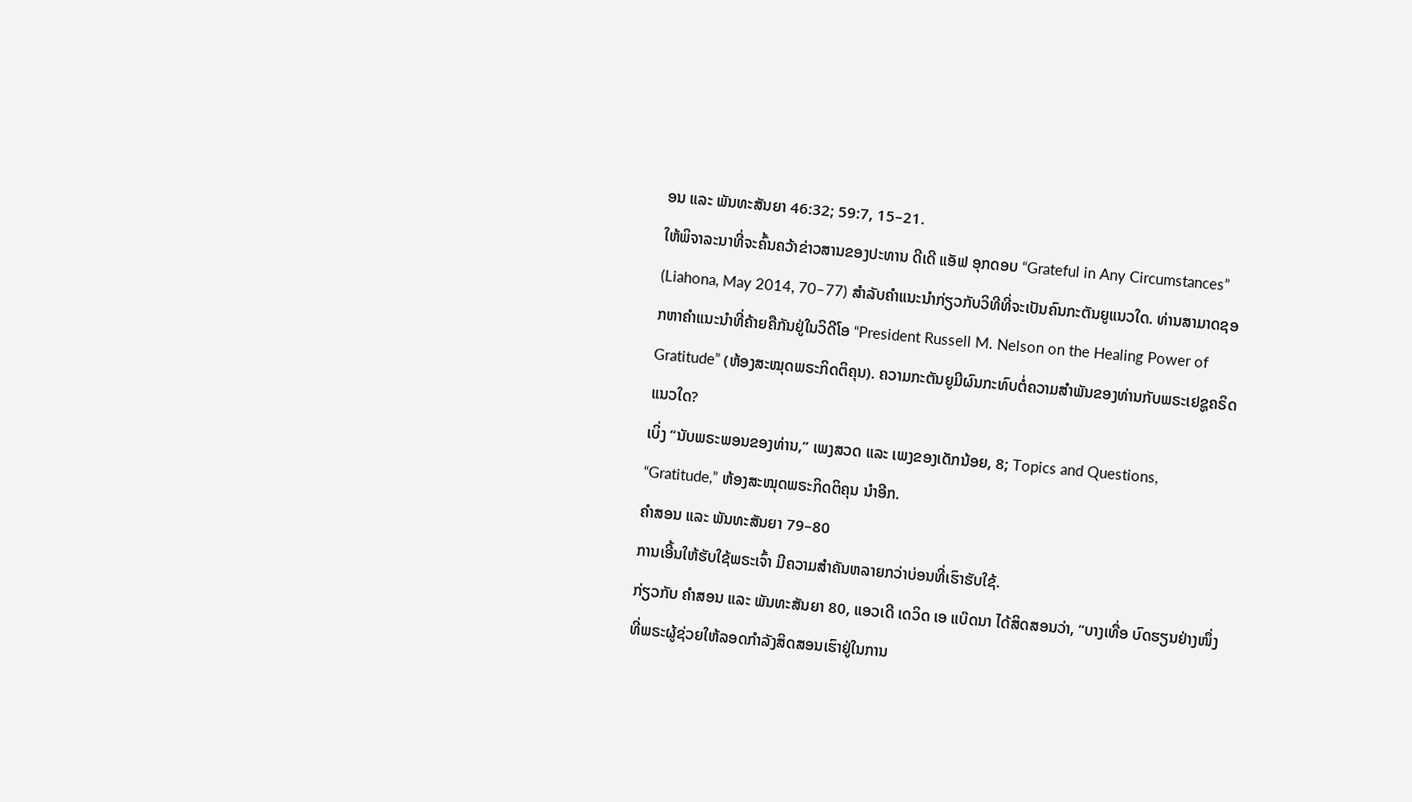ອນ ແລະ ພັນທະສັນຍາ 46:32; 59:7, 15–21.
ໃຫ້ພິຈາລະນາທີ່ຈະຄົ້ນຄວ້າຂ່າວສານຂອງປະທານ ດີເດີ ແອັຟ ອຸກດອບ “Grateful in Any Circumstances” (Liahona, May 2014, 70–77) ສຳລັບຄຳແນະນຳກ່ຽວກັບວິທີທີ່ຈະເປັນຄົນກະຕັນຍູແນວໃດ. ທ່ານສາມາດຊອກຫາຄຳແນະນຳທີ່ຄ້າຍຄືກັນຢູ່ໃນວິດີໂອ “President Russell M. Nelson on the Healing Power of Gratitude” (ຫ້ອງສະໝຸດພຣະກິດຕິຄຸນ). ຄວາມກະຕັນຍູມີຜົນກະທົບຕໍ່ຄວາມສຳພັນຂອງທ່ານກັບພຣະເຢຊູຄຣິດແນວໃດ?
ເບິ່ງ “ນັບພຣະພອນຂອງທ່ານ,” ເພງສວດ ແລະ ເພງຂອງເດັກນ້ອຍ, 8; Topics and Questions, “Gratitude,” ຫ້ອງສະໝຸດພຣະກິດຕິຄຸນ ນຳອີກ.
ຄຳສອນ ແລະ ພັນທະສັນຍາ 79–80
ການເອີ້ນໃຫ້ຮັບໃຊ້ພຣະເຈົ້າ ມີຄວາມສຳຄັນຫລາຍກວ່າບ່ອນທີ່ເຮົາຮັບໃຊ້.
ກ່ຽວກັບ ຄຳສອນ ແລະ ພັນທະສັນຍາ 80, ແອວເດີ ເດວິດ ເອ ແບ໊ດນາ ໄດ້ສິດສອນວ່າ, “ບາງເທື່ອ ບົດຮຽນຢ່າງໜຶ່ງທີ່ພຣະຜູ້ຊ່ວຍໃຫ້ລອດກຳລັງສິດສອນເຮົາຢູ່ໃນການ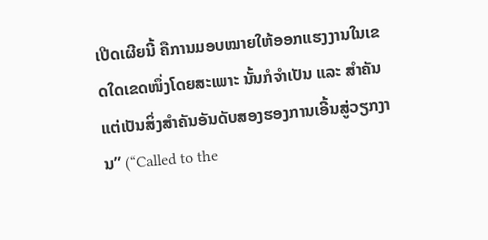ເປີດເຜີຍນີ້ ຄືການມອບໝາຍໃຫ້ອອກແຮງງານໃນເຂດໃດເຂດໜຶ່ງໂດຍສະເພາະ ນັ້ນກໍຈຳເປັນ ແລະ ສຳຄັນ ແຕ່ເປັນສິ່ງສຳຄັນອັນດັບສອງຮອງການເອີ້ນສູ່ວຽກງານ” (“Called to the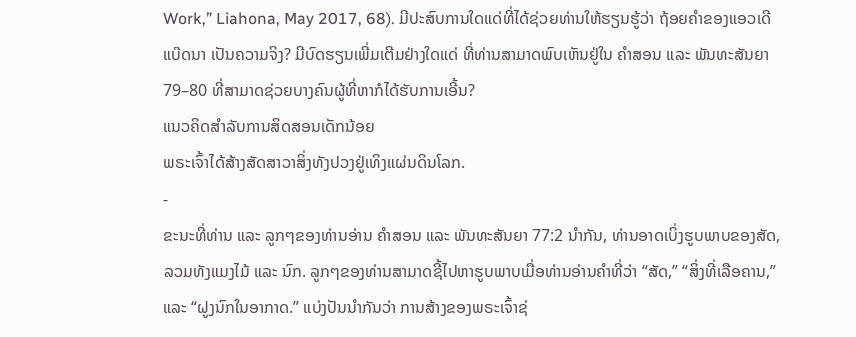Work,” Liahona, May 2017, 68). ມີປະສົບການໃດແດ່ທີ່ໄດ້ຊ່ວຍທ່ານໃຫ້ຮຽນຮູ້ວ່າ ຖ້ອຍຄຳຂອງແອວເດີ ແບ໊ດນາ ເປັນຄວາມຈິງ? ມີບົດຮຽນເພີ່ມເຕີມຢ່າງໃດແດ່ ທີ່ທ່ານສາມາດພົບເຫັນຢູ່ໃນ ຄຳສອນ ແລະ ພັນທະສັນຍາ 79–80 ທີ່ສາມາດຊ່ວຍບາງຄົນຜູ້ທີ່ຫາກໍໄດ້ຮັບການເອີ້ນ?
ແນວຄິດສຳລັບການສິດສອນເດັກນ້ອຍ
ພຣະເຈົ້າໄດ້ສ້າງສັດສາວາສິ່ງທັງປວງຢູ່ເທິງແຜ່ນດິນໂລກ.
-
ຂະນະທີ່ທ່ານ ແລະ ລູກໆຂອງທ່ານອ່ານ ຄຳສອນ ແລະ ພັນທະສັນຍາ 77:2 ນຳກັນ, ທ່ານອາດເບິ່ງຮູບພາບຂອງສັດ, ລວມທັງແມງໄມ້ ແລະ ນົກ. ລູກໆຂອງທ່ານສາມາດຊີ້ໄປຫາຮູບພາບເມື່ອທ່ານອ່ານຄຳທີ່ວ່າ “ສັດ,” “ສິ່ງທີ່ເລືອຄານ,” ແລະ “ຝູງນົກໃນອາກາດ.” ແບ່ງປັນນຳກັນວ່າ ການສ້າງຂອງພຣະເຈົ້າຊ່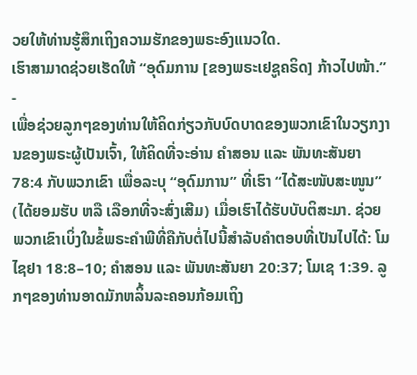ວຍໃຫ້ທ່ານຮູ້ສຶກເຖິງຄວາມຮັກຂອງພຣະອົງແນວໃດ.
ເຮົາສາມາດຊ່ວຍເຮັດໃຫ້ “ອຸດົມການ [ຂອງພຣະເຢຊູຄຣິດ] ກ້າວໄປໜ້າ.”
-
ເພື່ອຊ່ວຍລູກໆຂອງທ່ານໃຫ້ຄິດກ່ຽວກັບບົດບາດຂອງພວກເຂົາໃນວຽກງານຂອງພຣະຜູ້ເປັນເຈົ້າ, ໃຫ້ຄິດທີ່ຈະອ່ານ ຄຳສອນ ແລະ ພັນທະສັນຍາ 78:4 ກັບພວກເຂົາ ເພື່ອລະບຸ “ອຸດົມການ” ທີ່ເຮົາ “ໄດ້ສະໜັບສະໜູນ” (ໄດ້ຍອມຮັບ ຫລື ເລືອກທີ່ຈະສົ່ງເສີມ) ເມື່ອເຮົາໄດ້ຮັບບັບຕິສະມາ. ຊ່ວຍພວກເຂົາເບິ່ງໃນຂໍ້ພຣະຄຳພີທີ່ຄືກັບຕໍ່ໄປນີ້ສຳລັບຄຳຕອບທີ່ເປັນໄປໄດ້: ໂມໄຊຢາ 18:8–10; ຄຳສອນ ແລະ ພັນທະສັນຍາ 20:37; ໂມເຊ 1:39. ລູກໆຂອງທ່ານອາດມັກຫລິ້ນລະຄອນກ້ອມເຖິງ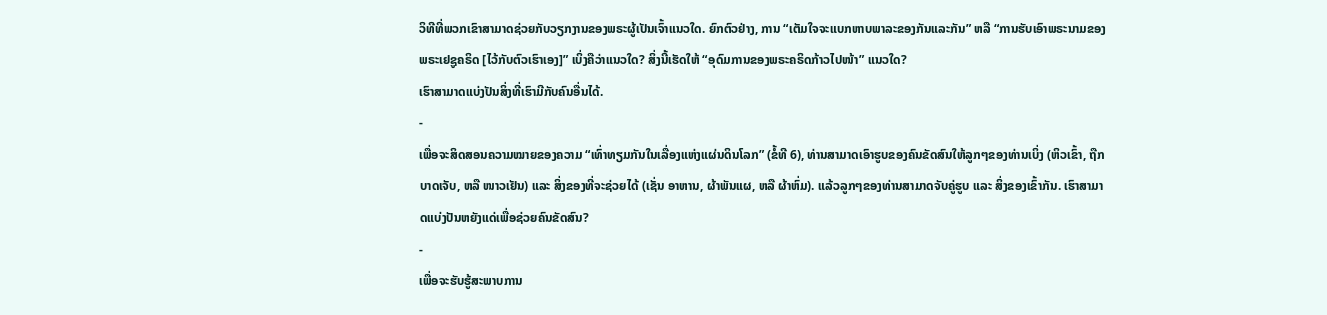ວິທີທີ່ພວກເຂົາສາມາດຊ່ວຍກັບວຽກງານຂອງພຣະຜູ້ເປັນເຈົ້າແນວໃດ. ຍົກຕົວຢ່າງ, ການ “ເຕັມໃຈຈະແບກຫາບພາລະຂອງກັນແລະກັນ” ຫລື “ການຮັບເອົາພຣະນາມຂອງພຣະເຢຊູຄຣິດ [ໄວ້ກັບຕົວເຮົາເອງ]” ເບິ່ງຄືວ່າແນວໃດ? ສິ່ງນີ້ເຮັດໃຫ້ “ອຸດົມການຂອງພຣະຄຣິດກ້າວໄປໜ້າ” ແນວໃດ?
ເຮົາສາມາດແບ່ງປັນສິ່ງທີ່ເຮົາມີກັບຄົນອື່ນໄດ້.
-
ເພື່ອຈະສິດສອນຄວາມໝາຍຂອງຄວາມ “ເທົ່າທຽມກັນໃນເລື່ອງແຫ່ງແຜ່ນດິນໂລກ” (ຂໍ້ທີ 6), ທ່ານສາມາດເອົາຮູບຂອງຄົນຂັດສົນໃຫ້ລູກໆຂອງທ່ານເບິ່ງ (ຫິວເຂົ້າ, ຖືກບາດເຈັບ, ຫລື ໜາວເຢັນ) ແລະ ສິ່ງຂອງທີ່ຈະຊ່ວຍໄດ້ (ເຊັ່ນ ອາຫານ, ຜ້າພັນແຜ, ຫລື ຜ້າຫົ່ມ). ແລ້ວລູກໆຂອງທ່ານສາມາດຈັບຄູ່ຮູບ ແລະ ສິ່ງຂອງເຂົ້າກັນ. ເຮົາສາມາດແບ່ງປັນຫຍັງແດ່ເພື່ອຊ່ວຍຄົນຂັດສົນ?
-
ເພື່ອຈະຮັບຮູ້ສະພາບການ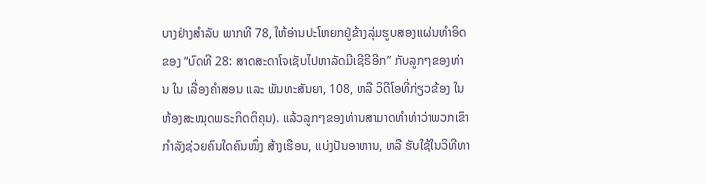ບາງຢ່າງສຳລັບ ພາກທີ 78, ໃຫ້ອ່ານປະໂຫຍກຢູ່ຂ້າງລຸ່ມຮູບສອງແຜ່ນທຳອິດຂອງ “ບົດທີ 28: ສາດສະດາໂຈເຊັບໄປຫາລັດມີເຊີຣີອີກ” ກັບລູກໆຂອງທ່ານ ໃນ ເລື່ອງຄຳສອນ ແລະ ພັນທະສັນຍາ, 108, ຫລື ວິດີໂອທີ່ກ່ຽວຂ້ອງ ໃນຫ້ອງສະໝຸດພຣະກິດຕິຄຸນ). ແລ້ວລູກໆຂອງທ່ານສາມາດທຳທ່າວ່າພວກເຂົາກຳລັງຊ່ວຍຄົນໃດຄົນໜຶ່ງ ສ້າງເຮືອນ, ແບ່ງປັນອາຫານ, ຫລື ຮັບໃຊ້ໃນວິທີທາ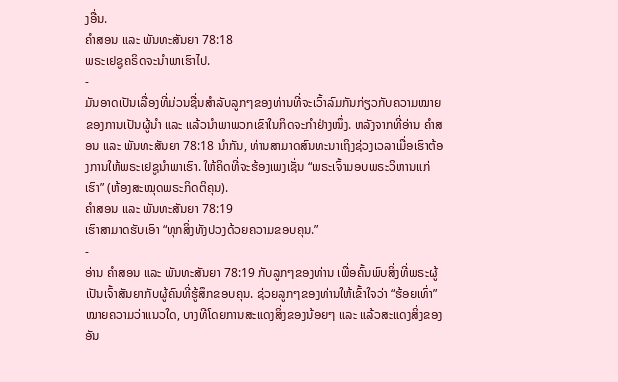ງອື່ນ.
ຄຳສອນ ແລະ ພັນທະສັນຍາ 78:18
ພຣະເຢຊູຄຣິດຈະນຳພາເຮົາໄປ.
-
ມັນອາດເປັນເລື່ອງທີ່ມ່ວນຊື່ນສຳລັບລູກໆຂອງທ່ານທີ່ຈະເວົ້າລົມກັນກ່ຽວກັບຄວາມໝາຍຂອງການເປັນຜູ້ນຳ ແລະ ແລ້ວນຳພາພວກເຂົາໃນກິດຈະກຳຢ່າງໜຶ່ງ. ຫລັງຈາກທີ່ອ່ານ ຄຳສອນ ແລະ ພັນທະສັນຍາ 78:18 ນຳກັນ, ທ່ານສາມາດສົນທະນາເຖິງຊ່ວງເວລາເມື່ອເຮົາຕ້ອງການໃຫ້ພຣະເຢຊູນຳພາເຮົາ. ໃຫ້ຄິດທີ່ຈະຮ້ອງເພງເຊັ່ນ “ພຣະເຈົ້າມອບພຣະວິຫານແກ່ເຮົາ” (ຫ້ອງສະໝຸດພຣະກິດຕິຄຸນ).
ຄຳສອນ ແລະ ພັນທະສັນຍາ 78:19
ເຮົາສາມາດຮັບເອົາ “ທຸກສິ່ງທັງປວງດ້ວຍຄວາມຂອບຄຸນ.”
-
ອ່ານ ຄຳສອນ ແລະ ພັນທະສັນຍາ 78:19 ກັບລູກໆຂອງທ່ານ ເພື່ອຄົ້ນພົບສິ່ງທີ່ພຣະຜູ້ເປັນເຈົ້າສັນຍາກັບຜູ້ຄົນທີ່ຮູ້ສຶກຂອບຄຸນ. ຊ່ວຍລູກໆຂອງທ່ານໃຫ້ເຂົ້າໃຈວ່າ “ຮ້ອຍເທົ່າ” ໝາຍຄວາມວ່າແນວໃດ, ບາງທີໂດຍການສະແດງສິ່ງຂອງນ້ອຍໆ ແລະ ແລ້ວສະແດງສິ່ງຂອງອັນ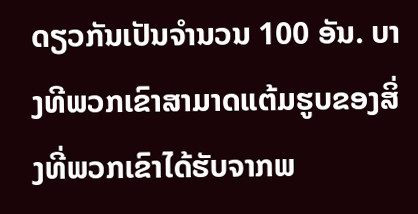ດຽວກັນເປັນຈຳນວນ 100 ອັນ. ບາງທີພວກເຂົາສາມາດແຕ້ມຮູບຂອງສິ່ງທີ່ພວກເຂົາໄດ້ຮັບຈາກພ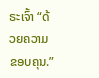ຣະເຈົ້າ “ດ້ວຍຄວາມຂອບຄຸນ.”